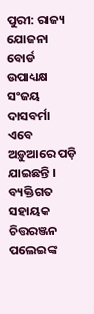ପୁରୀ: ରାଜ୍ୟ ଯୋଜନା ବୋର୍ଡ ଉପାଧ୍ୟକ୍ଷ ସଂଜୟ ଦାସବର୍ମା ଏବେ ଅଡ଼ୁଆରେ ପଡ଼ି ଯାଇଛନ୍ତି । ବ୍ୟକ୍ତିଗତ ସହାୟକ ଚିତ୍ତରଞ୍ଜନ ପଲେଇଙ୍କ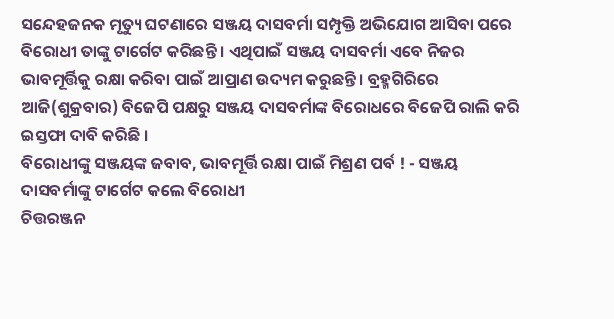ସନ୍ଦେହଜନକ ମୃତ୍ୟୁ ଘଟଣାରେ ସଞ୍ଜୟ ଦାସବର୍ମା ସମ୍ପୃକ୍ତି ଅଭିଯୋଗ ଆସିବା ପରେ ବିରୋଧୀ ତାଙ୍କୁ ଟାର୍ଗେଟ କରିଛନ୍ତି । ଏଥିପାଇଁ ସଞ୍ଜୟ ଦାସବର୍ମା ଏବେ ନିଜର ଭାବମୂର୍ତ୍ତିକୁ ରକ୍ଷା କରିବା ପାଇଁ ଆପ୍ରାଣ ଉଦ୍ୟମ କରୁଛନ୍ତି । ବ୍ରହ୍ମଗିରିରେ ଆଜି(ଶୁକ୍ରବାର) ବିଜେପି ପକ୍ଷରୁ ସଞ୍ଜୟ ଦାସବର୍ମାଙ୍କ ବିରୋଧରେ ବିଜେପି ରାଲି କରି ଇସ୍ତଫା ଦାବି କରିଛି ।
ବିରୋଧୀଙ୍କୁ ସଞ୍ଜୟଙ୍କ ଜବାବ, ଭାବମୂର୍ତ୍ତି ରକ୍ଷା ପାଇଁ ମିଶ୍ରଣ ପର୍ବ ! - ସଞ୍ଜୟ ଦାସବର୍ମାଙ୍କୁ ଟାର୍ଗେଟ କଲେ ବିରୋଧୀ
ଚିତ୍ତରଞ୍ଜନ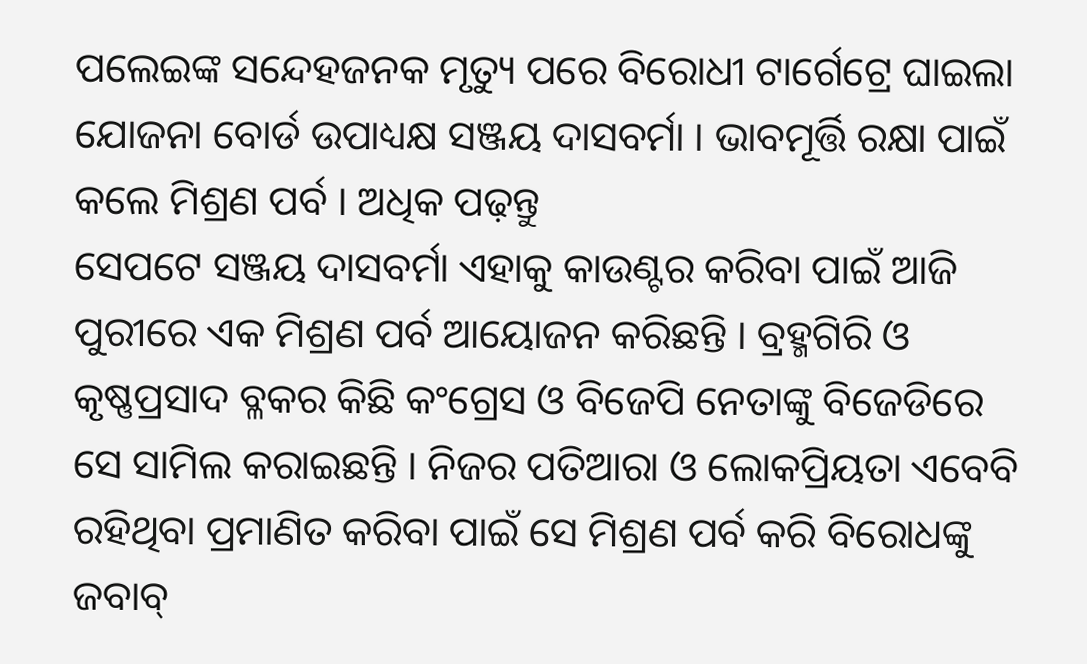ପଲେଇଙ୍କ ସନ୍ଦେହଜନକ ମୃତ୍ୟୁ ପରେ ବିରୋଧୀ ଟାର୍ଗେଟ୍ରେ ଘାଇଲା ଯୋଜନା ବୋର୍ଡ ଉପାଧ୍ୟକ୍ଷ ସଞ୍ଜୟ ଦାସବର୍ମା । ଭାବମୂର୍ତ୍ତି ରକ୍ଷା ପାଇଁ କଲେ ମିଶ୍ରଣ ପର୍ବ । ଅଧିକ ପଢ଼ନ୍ତୁ
ସେପଟେ ସଞ୍ଜୟ ଦାସବର୍ମା ଏହାକୁ କାଉଣ୍ଟର କରିବା ପାଇଁ ଆଜି ପୁରୀରେ ଏକ ମିଶ୍ରଣ ପର୍ବ ଆୟୋଜନ କରିଛନ୍ତି । ବ୍ରହ୍ମଗିରି ଓ କୃଷ୍ଣପ୍ରସାଦ ବ୍ଳକର କିଛି କଂଗ୍ରେସ ଓ ବିଜେପି ନେତାଙ୍କୁ ବିଜେଡିରେ ସେ ସାମିଲ କରାଇଛନ୍ତି । ନିଜର ପତିଆରା ଓ ଲୋକପ୍ରିୟତା ଏବେବି ରହିଥିବା ପ୍ରମାଣିତ କରିବା ପାଇଁ ସେ ମିଶ୍ରଣ ପର୍ବ କରି ବିରୋଧଙ୍କୁ ଜବାବ୍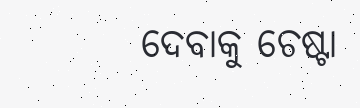ଦେବାକୁ ଚେଷ୍ଟା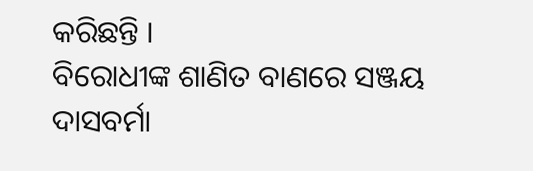କରିଛନ୍ତି ।
ବିରୋଧୀଙ୍କ ଶାଣିତ ବାଣରେ ସଞ୍ଜୟ ଦାସବର୍ମା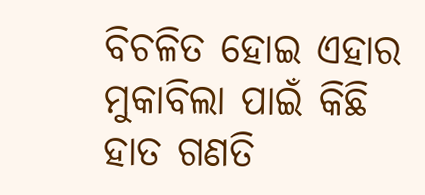ବିଚଳିତ ହୋଇ ଏହାର ମୁକାବିଲା ପାଇଁ କିଛି ହାତ ଗଣତି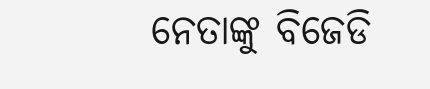ନେତାଙ୍କୁ ବିଜେଡି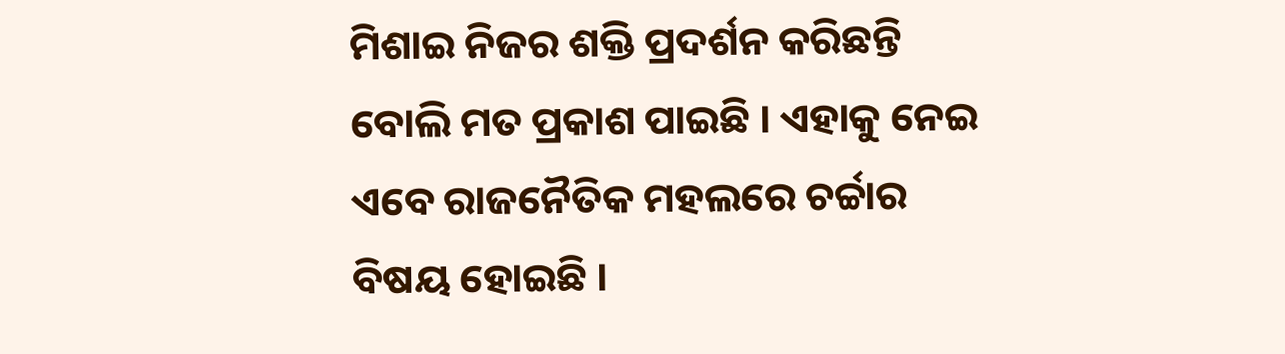ମିଶାଇ ନିଜର ଶକ୍ତି ପ୍ରଦର୍ଶନ କରିଛନ୍ତି ବୋଲି ମତ ପ୍ରକାଶ ପାଇଛି । ଏହାକୁ ନେଇ ଏବେ ରାଜନୈତିକ ମହଲରେ ଚର୍ଚ୍ଚାର ବିଷୟ ହୋଇଛି ।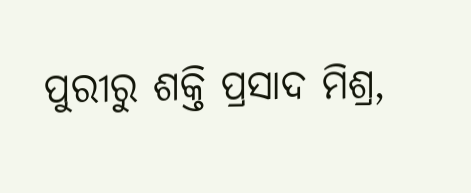ପୁରୀରୁ ଶକ୍ତି ପ୍ରସାଦ ମିଶ୍ର,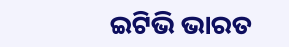ଇଟିଭି ଭାରତ